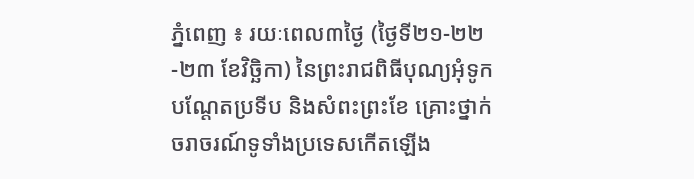ភ្នំពេញ ៖ រយៈពេល៣ថ្ងៃ (ថ្ងៃទី២១-២២-២៣ ខែវិច្ឆិកា) នៃព្រះរាជពិធីបុណ្យអុំទូក បណ្តែតប្រទីប និងសំពះព្រះខែ គ្រោះថ្នាក់ចរាចរណ៍ទូទាំងប្រទេសកើតឡើង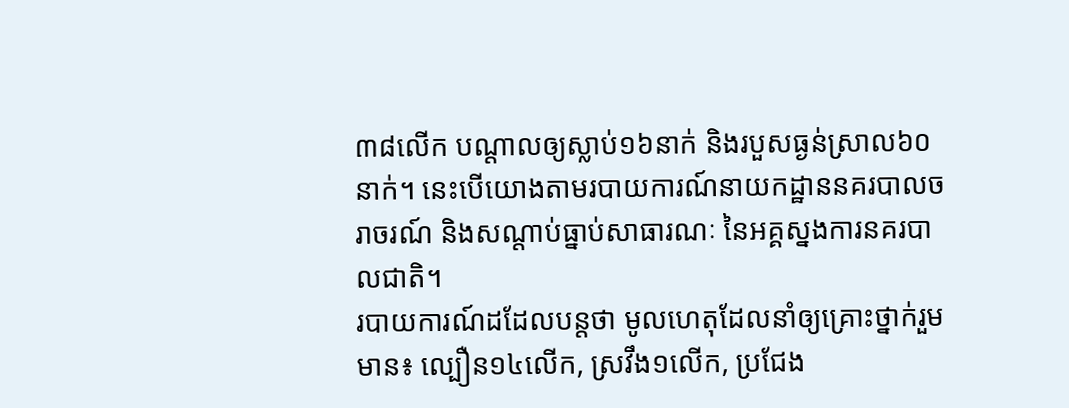៣៨លើក បណ្តាលឲ្យស្លាប់១៦នាក់ និងរបួសធ្ងន់ស្រាល៦០នាក់។ នេះបើយោងតាមរបាយការណ៍នាយកដ្ឋាននគរបាលចរាចរណ៍ និងសណ្តាប់ធ្នាប់សាធារណៈ នៃអគ្គស្នងការនគរបាលជាតិ។
របាយការណ៍ដដែលបន្តថា មូលហេតុដែលនាំឲ្យគ្រោះថ្នាក់រួមមាន៖ ល្បឿន១៤លើក, ស្រវឹង១លើក, ប្រជែង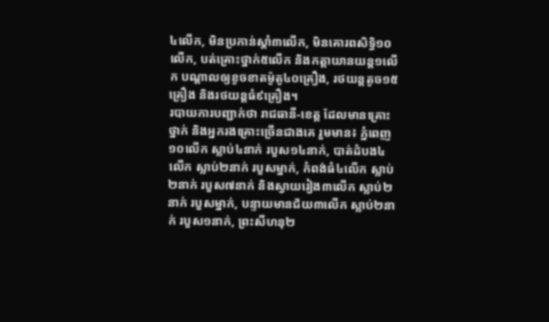៤លើក, មិនប្រកាន់ស្តាំ៣លើក, មិនគោរពសិទ្ធិ១០លើក, បត់គ្រោះថ្នាក់៥លើក និងកត្ដាយានយន្ដ១លើក បណ្តាលឲ្យខូចខាតម៉ូតូ៤០គ្រឿង, រថយន្តតូច១៥គ្រឿង និងរថយន្តធំ៩គ្រឿង។
របាយការបញ្ជាក់ថា រាជធានី-ខេត្ត ដែលមានគ្រោះថ្នាក់ និងអ្នករងគ្រោះច្រើនជាងគេ រួមមាន៖ ភ្នំពេញ១០លើក ស្លាប់៤នាក់ របួស១៤នាក់, បាត់ដំបង៤លើក ស្លាប់២នាក់ របួសម្នាក់, កំពង់ធំ៤លើក ស្លាប់២នាក់ របួស៧នាក់ និងស្វាយរៀង៣លើក ស្លាប់២នាក់ របួសម្នាក់, បន្ទាយមានជ័យ៣លើក ស្លាប់២នាក់ របួស១នាក់, ព្រះសីហនុ២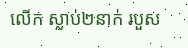លើក ស្លាប់២នាក់ របួស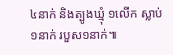៤នាក់ និងត្បូងឃ្មុំ ១លើក ស្លាប់១នាក់ របួស១នាក់៕